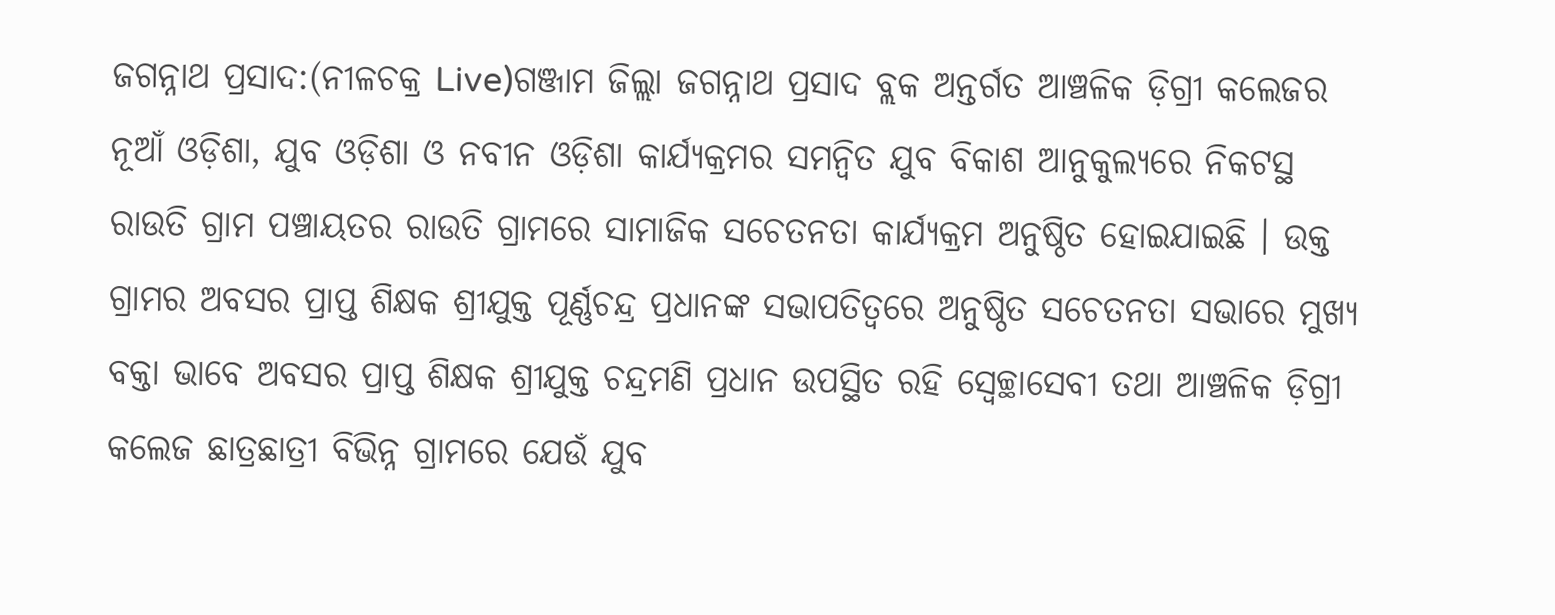ଜଗନ୍ନାଥ ପ୍ରସାଦ:(ନୀଳଚକ୍ର Live)ଗଞ୍ଜାମ ଜିଲ୍ଲା ଜଗନ୍ନାଥ ପ୍ରସାଦ ବ୍ଲକ ଅନ୍ତର୍ଗତ ଆଞ୍ଚଳିକ ଡ଼ିଗ୍ରୀ କଲେଜର ନୂଆଁ ଓଡ଼ିଶା, ଯୁବ ଓଡ଼ିଶା ଓ ନବୀନ ଓଡ଼ିଶା କାର୍ଯ୍ୟକ୍ରମର ସମନ୍ଵିତ ଯୁବ ବିକାଶ ଆନୁକୁଲ୍ୟରେ ନିକଟସ୍ଥ ରାଉତି ଗ୍ରାମ ପଞ୍ଚାୟତର ରାଉତି ଗ୍ରାମରେ ସାମାଜିକ ସଚେତନତା କାର୍ଯ୍ୟକ୍ରମ ଅନୁଷ୍ଠିତ ହୋଇଯାଇଛି । ଉକ୍ତ ଗ୍ରାମର ଅବସର ପ୍ରାପ୍ତ ଶିକ୍ଷକ ଶ୍ରୀଯୁକ୍ତ ପୂର୍ଣ୍ଣଚନ୍ଦ୍ର ପ୍ରଧାନଙ୍କ ସଭାପତିତ୍ବରେ ଅନୁଷ୍ଠିତ ସଚେତନତା ସଭାରେ ମୁଖ୍ୟ ବକ୍ତା ଭାବେ ଅବସର ପ୍ରାପ୍ତ ଶିକ୍ଷକ ଶ୍ରୀଯୁକ୍ତ ଚନ୍ଦ୍ରମଣି ପ୍ରଧାନ ଉପସ୍ଥିତ ରହି ସ୍ବେଚ୍ଛାସେବୀ ତଥା ଆଞ୍ଚଳିକ ଡ଼ିଗ୍ରୀ କଲେଜ ଛାତ୍ରଛାତ୍ରୀ ବିଭିନ୍ନ ଗ୍ରାମରେ ଯେଉଁ ଯୁବ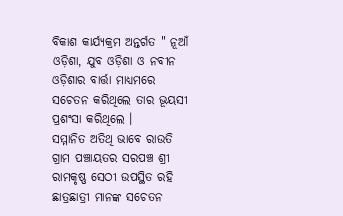ବିକାଶ କାର୍ଯ୍ୟକ୍ରମ ଅନ୍ତର୍ଗତ " ନୂଆଁ ଓଡ଼ିଶା, ଯୁବ ଓଡ଼ିଶା ଓ ନବୀନ ଓଡ଼ିଶାର ବାର୍ତ୍ତା ମାଧ୍ୟମରେ ସଚେତନ କରିଥିଲେ ତାର ଭୂୟସୀ ପ୍ରଶଂସା କରିଥିଲେ ।
ସମ୍ମାନିତ ଅତିଥି ଭାବେ ରାଉତି ଗ୍ରାମ ପଞ୍ଚାୟତର ସରପଞ୍ଚ ଶ୍ରୀ ରାମକୃଷ୍ଣ ସେଠୀ ଉପସ୍ଥିତ ରହି ଛାତ୍ରଛାତ୍ରୀ ମାନଙ୍କ ସଚେତନ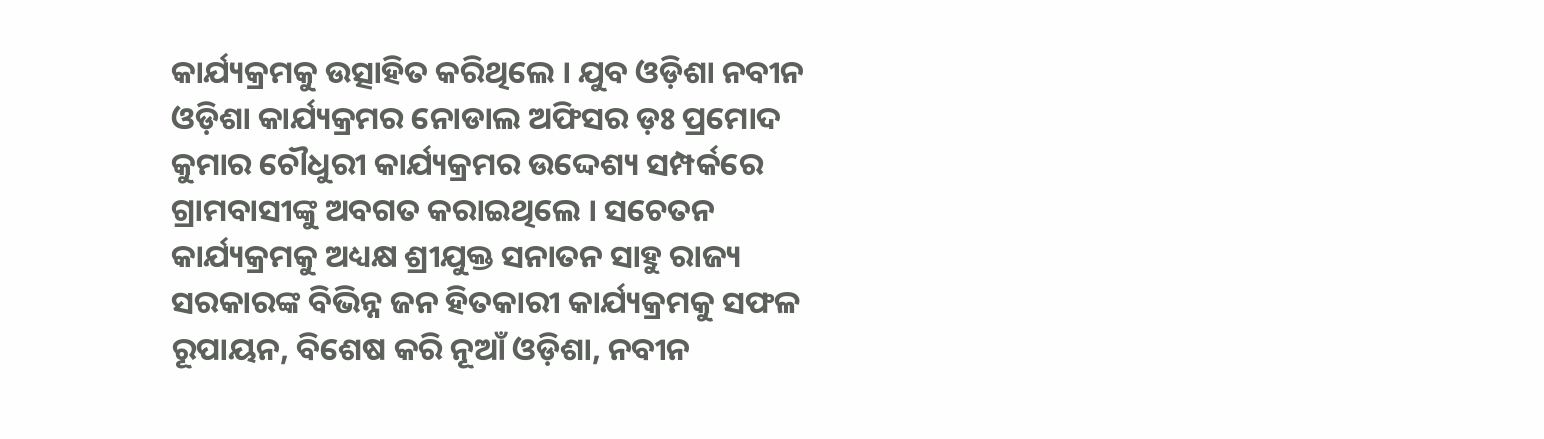କାର୍ଯ୍ୟକ୍ରମକୁ ଉତ୍ସାହିତ କରିଥିଲେ । ଯୁବ ଓଡ଼ିଶା ନବୀନ ଓଡ଼ିଶା କାର୍ଯ୍ୟକ୍ରମର ନୋଡାଲ ଅଫିସର ଡ଼ଃ ପ୍ରମୋଦ କୁମାର ଚୌଧୁରୀ କାର୍ଯ୍ୟକ୍ରମର ଉଦ୍ଦେଶ୍ୟ ସମ୍ପର୍କରେ ଗ୍ରାମବାସୀଙ୍କୁ ଅବଗତ କରାଇଥିଲେ । ସଚେତନ କାର୍ଯ୍ୟକ୍ରମକୁ ଅଧ୍ୟକ୍ଷ ଶ୍ରୀଯୁକ୍ତ ସନାତନ ସାହୁ ରାଜ୍ୟ ସରକାରଙ୍କ ବିଭିନ୍ନ ଜନ ହିତକାରୀ କାର୍ଯ୍ୟକ୍ରମକୁ ସଫଳ ରୂପାୟନ, ବିଶେଷ କରି ନୂଆଁ ଓଡ଼ିଶା, ନବୀନ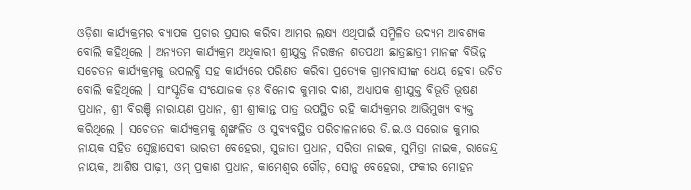ଓଡ଼ିଶା କାର୍ଯ୍ୟକ୍ରମର ବ୍ୟାପକ ପ୍ରଚାର ପ୍ରସାର କରିବା ଆମର ଲକ୍ଷ୍ୟ ଏଥିପାଇଁ ସମ୍ମିଳିତ ଉଦ୍ୟମ ଆବଶ୍ୟକ ବୋଲି କହିଥିଲେ । ଅନ୍ୟତମ କାର୍ଯ୍ୟକ୍ରମ ଅଧିକାରୀ ଶ୍ରୀଯୁକ୍ତ ନିରଞ୍ଜନ ଶତପଥୀ ଛାତ୍ରଛାତ୍ରୀ ମାନଙ୍କ ବିଭିନ୍ନ ସଚେତନ କାର୍ଯ୍ୟକ୍ରମକୁ ଉପଲବ୍ଧି ସହ କାର୍ଯ୍ୟରେ ପରିଣତ କରିବା ପ୍ରତ୍ୟେକ ଗ୍ରାମବାସୀଙ୍କ ଧେୟ ହେବା ଉଚିତ ବୋଲି କହିଥିଲେ । ସାଂସ୍କୃତିକ ସଂଯୋଜକ ଡ଼ଃ ବିନୋଦ କୁମାର ଦାଶ, ଅଧ୍ୟାପକ ଶ୍ରୀଯୁକ୍ତ ବିଭୂତି ଭୂଷଣ ପ୍ରଧାନ, ଶ୍ରୀ ବିରଞ୍ଚି ନାରାୟଣ ପ୍ରଧାନ, ଶ୍ରୀ ଶ୍ରୀକାନ୍ତ ପାତ୍ର ଉପସ୍ଥିତ ରହି କାର୍ଯ୍ୟକ୍ରମର ଆଭିମୁଖ୍ୟ ବ୍ୟକ୍ତ କରିଥିଲେ । ସଚେତନ କାର୍ଯ୍ୟକ୍ରମକୁ ଶୃଙ୍ଖଳିତ ଓ ସୁବ୍ୟବସ୍ଥିତ ପରିଚାଳନାରେ ଡି.ଇ.ଓ ସରୋଜ କୁମାର ନାୟକ ସହିତ ସ୍ବେଚ୍ଛାସେବୀ ଭାରତୀ ବେହେରା, ସୁଜାତା ପ୍ରଧାନ, ସରିତା ନାଇକ, ସୁମିତ୍ରା ନାଇକ, ରାଜେନ୍ଦ୍ର ନାୟକ, ଆଶିଷ ପାଢ଼ୀ, ଓମ୍ ପ୍ରକାଶ ପ୍ରଧାନ, କାମେଶ୍ୱର ଗୌଡ଼, ସୋନୁ ବେହେରା, ଫକୀର ମୋହନ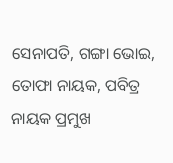ସେନାପତି, ଗଙ୍ଗା ଭୋଇ, ତୋଫା ନାୟକ, ପବିତ୍ର ନାୟକ ପ୍ରମୁଖ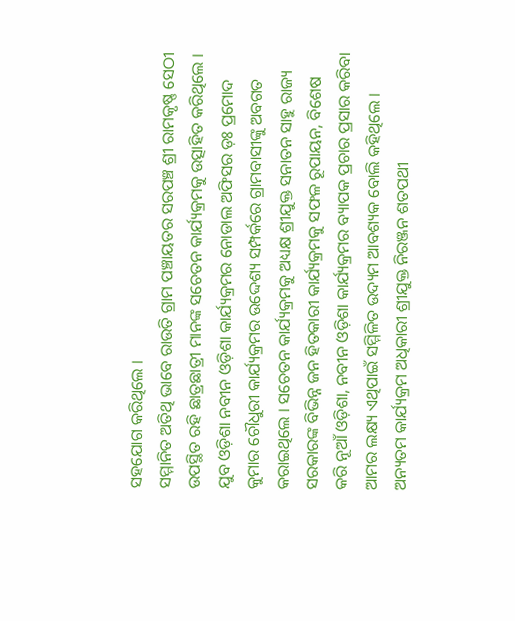ସହଯୋଗ କରିଥିଲେ ।
ସମ୍ମାନିତ ଅତିଥି ଭାବେ ରାଉତି ଗ୍ରାମ ପଞ୍ଚାୟତର ସରପଞ୍ଚ ଶ୍ରୀ ରାମକୃଷ୍ଣ ସେଠୀ ଉପସ୍ଥିତ ରହି ଛାତ୍ରଛାତ୍ରୀ ମାନଙ୍କ ସଚେତନ କାର୍ଯ୍ୟକ୍ରମକୁ ଉତ୍ସାହିତ କରିଥିଲେ । ଯୁବ ଓଡ଼ିଶା ନବୀନ ଓଡ଼ିଶା କାର୍ଯ୍ୟକ୍ରମର ନୋଡାଲ ଅଫିସର ଡ଼ଃ ପ୍ରମୋଦ କୁମାର ଚୌଧୁରୀ କାର୍ଯ୍ୟକ୍ରମର ଉଦ୍ଦେଶ୍ୟ ସମ୍ପର୍କରେ ଗ୍ରାମବାସୀଙ୍କୁ ଅବଗତ କରାଇଥିଲେ । ସଚେତନ କାର୍ଯ୍ୟକ୍ରମକୁ ଅଧ୍ୟକ୍ଷ ଶ୍ରୀଯୁକ୍ତ ସନାତନ ସାହୁ ରାଜ୍ୟ ସରକାରଙ୍କ ବିଭିନ୍ନ ଜନ ହିତକାରୀ କାର୍ଯ୍ୟକ୍ରମକୁ ସଫଳ ରୂପାୟନ, ବିଶେଷ କରି ନୂଆଁ ଓଡ଼ିଶା, ନବୀନ ଓଡ଼ିଶା କାର୍ଯ୍ୟକ୍ରମର ବ୍ୟାପକ ପ୍ରଚାର ପ୍ରସାର କରିବା ଆମର ଲକ୍ଷ୍ୟ ଏଥିପାଇଁ ସମ୍ମିଳିତ ଉଦ୍ୟମ ଆବଶ୍ୟକ ବୋଲି କହିଥିଲେ । ଅନ୍ୟତମ କାର୍ଯ୍ୟକ୍ରମ ଅଧିକାରୀ ଶ୍ରୀଯୁକ୍ତ ନିରଞ୍ଜନ ଶତପଥୀ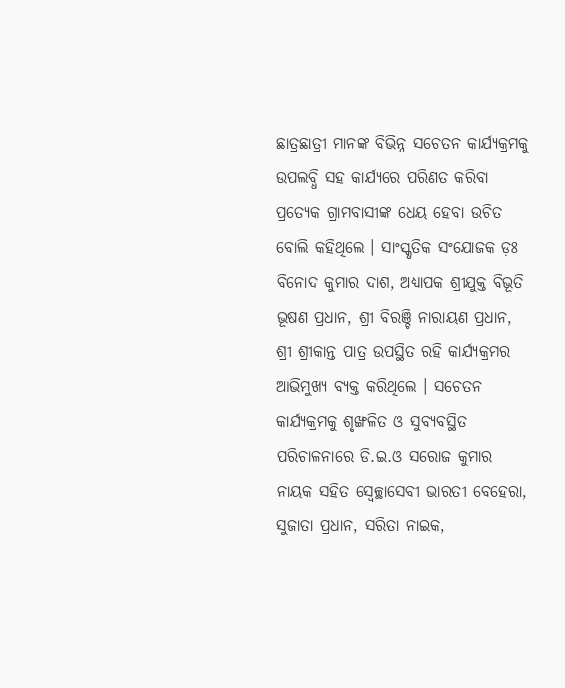ଛାତ୍ରଛାତ୍ରୀ ମାନଙ୍କ ବିଭିନ୍ନ ସଚେତନ କାର୍ଯ୍ୟକ୍ରମକୁ ଉପଲବ୍ଧି ସହ କାର୍ଯ୍ୟରେ ପରିଣତ କରିବା ପ୍ରତ୍ୟେକ ଗ୍ରାମବାସୀଙ୍କ ଧେୟ ହେବା ଉଚିତ ବୋଲି କହିଥିଲେ । ସାଂସ୍କୃତିକ ସଂଯୋଜକ ଡ଼ଃ ବିନୋଦ କୁମାର ଦାଶ, ଅଧ୍ୟାପକ ଶ୍ରୀଯୁକ୍ତ ବିଭୂତି ଭୂଷଣ ପ୍ରଧାନ, ଶ୍ରୀ ବିରଞ୍ଚି ନାରାୟଣ ପ୍ରଧାନ, ଶ୍ରୀ ଶ୍ରୀକାନ୍ତ ପାତ୍ର ଉପସ୍ଥିତ ରହି କାର୍ଯ୍ୟକ୍ରମର ଆଭିମୁଖ୍ୟ ବ୍ୟକ୍ତ କରିଥିଲେ । ସଚେତନ କାର୍ଯ୍ୟକ୍ରମକୁ ଶୃଙ୍ଖଳିତ ଓ ସୁବ୍ୟବସ୍ଥିତ ପରିଚାଳନାରେ ଡି.ଇ.ଓ ସରୋଜ କୁମାର ନାୟକ ସହିତ ସ୍ବେଚ୍ଛାସେବୀ ଭାରତୀ ବେହେରା, ସୁଜାତା ପ୍ରଧାନ, ସରିତା ନାଇକ,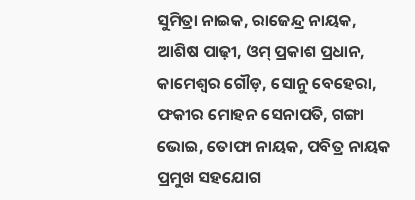ସୁମିତ୍ରା ନାଇକ, ରାଜେନ୍ଦ୍ର ନାୟକ, ଆଶିଷ ପାଢ଼ୀ, ଓମ୍ ପ୍ରକାଶ ପ୍ରଧାନ, କାମେଶ୍ୱର ଗୌଡ଼, ସୋନୁ ବେହେରା, ଫକୀର ମୋହନ ସେନାପତି, ଗଙ୍ଗା ଭୋଇ, ତୋଫା ନାୟକ, ପବିତ୍ର ନାୟକ ପ୍ରମୁଖ ସହଯୋଗ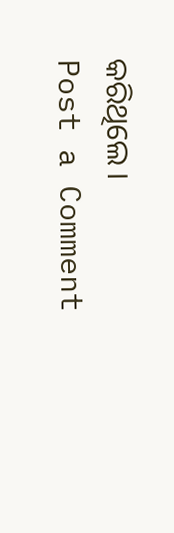କରିଥିଲେ ।
Post a Comment